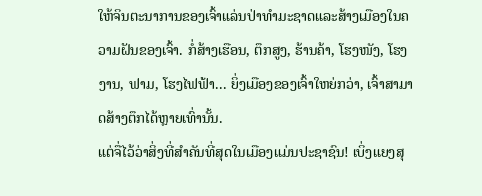ໃຫ້ຈິນຕະນາການຂອງເຈົ້າແລ່ນປ່າທໍາມະຊາດແລະສ້າງເມືອງໃນຄວາມຝັນຂອງເຈົ້າ. ກໍ່ສ້າງເຮືອນ, ຕຶກສູງ, ຮ້ານຄ້າ, ໂຮງໜັງ, ໂຮງງານ, ຟາມ, ໂຮງໄຟຟ້າ... ຍິ່ງເມືອງຂອງເຈົ້າໃຫຍ່ກວ່າ, ເຈົ້າສາມາດສ້າງຕຶກໄດ້ຫຼາຍເທົ່ານັ້ນ.
ແຕ່ຈື່ໄວ້ວ່າສິ່ງທີ່ສໍາຄັນທີ່ສຸດໃນເມືອງແມ່ນປະຊາຊົນ! ເບິ່ງແຍງສຸ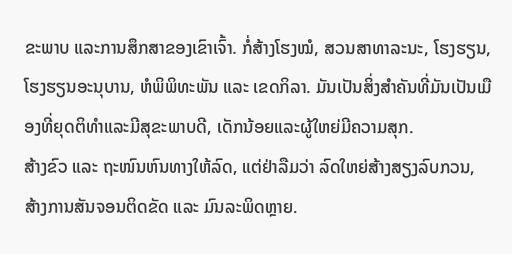ຂະພາບ ແລະການສຶກສາຂອງເຂົາເຈົ້າ. ກໍ່ສ້າງໂຮງໝໍ, ສວນສາທາລະນະ, ໂຮງຮຽນ, ໂຮງຮຽນອະນຸບານ, ຫໍພິພິທະພັນ ແລະ ເຂດກິລາ. ມັນເປັນສິ່ງສໍາຄັນທີ່ມັນເປັນເມືອງທີ່ຍຸດຕິທໍາແລະມີສຸຂະພາບດີ, ເດັກນ້ອຍແລະຜູ້ໃຫຍ່ມີຄວາມສຸກ.
ສ້າງຂົວ ແລະ ຖະໜົນຫົນທາງໃຫ້ລົດ, ແຕ່ຢ່າລືມວ່າ ລົດໃຫຍ່ສ້າງສຽງລົບກວນ, ສ້າງການສັນຈອນຕິດຂັດ ແລະ ມົນລະພິດຫຼາຍ.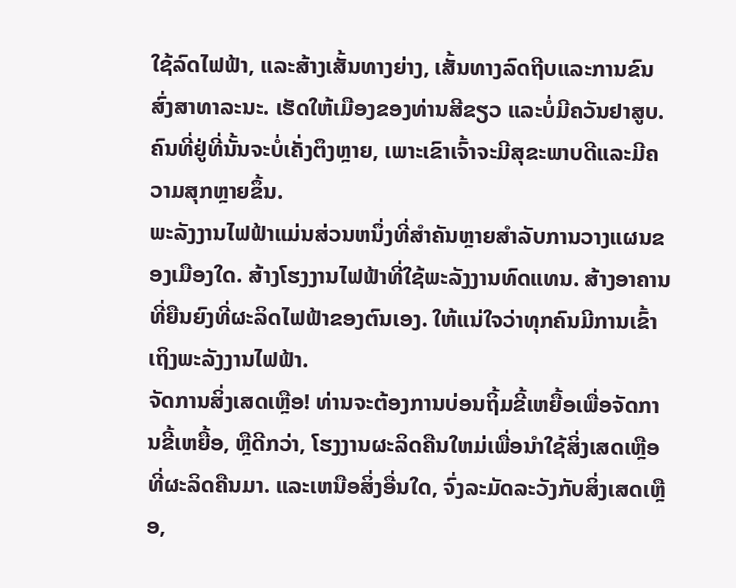ໃຊ້ລົດໄຟຟ້າ, ແລະສ້າງເສັ້ນທາງຍ່າງ, ເສັ້ນທາງລົດຖີບແລະການຂົນສົ່ງສາທາລະນະ. ເຮັດໃຫ້ເມືອງຂອງທ່ານສີຂຽວ ແລະບໍ່ມີຄວັນຢາສູບ. ຄົນທີ່ຢູ່ທີ່ນັ້ນຈະບໍ່ເຄັ່ງຕຶງຫຼາຍ, ເພາະເຂົາເຈົ້າຈະມີສຸຂະພາບດີແລະມີຄວາມສຸກຫຼາຍຂຶ້ນ.
ພະລັງງານໄຟຟ້າແມ່ນສ່ວນຫນຶ່ງທີ່ສໍາຄັນຫຼາຍສໍາລັບການວາງແຜນຂອງເມືອງໃດ. ສ້າງໂຮງງານໄຟຟ້າທີ່ໃຊ້ພະລັງງານທົດແທນ. ສ້າງອາຄານທີ່ຍືນຍົງທີ່ຜະລິດໄຟຟ້າຂອງຕົນເອງ. ໃຫ້ແນ່ໃຈວ່າທຸກຄົນມີການເຂົ້າເຖິງພະລັງງານໄຟຟ້າ.
ຈັດການສິ່ງເສດເຫຼືອ! ທ່ານຈະຕ້ອງການບ່ອນຖິ້ມຂີ້ເຫຍື້ອເພື່ອຈັດການຂີ້ເຫຍື້ອ, ຫຼືດີກວ່າ, ໂຮງງານຜະລິດຄືນໃຫມ່ເພື່ອນໍາໃຊ້ສິ່ງເສດເຫຼືອທີ່ຜະລິດຄືນມາ. ແລະເຫນືອສິ່ງອື່ນໃດ, ຈົ່ງລະມັດລະວັງກັບສິ່ງເສດເຫຼືອ,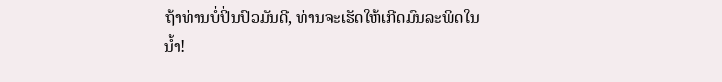ຖ້າທ່ານບໍ່ປິ່ນປົວມັນດີ, ທ່ານຈະເຮັດໃຫ້ເກີດມົນລະພິດໃນນ້ຳ!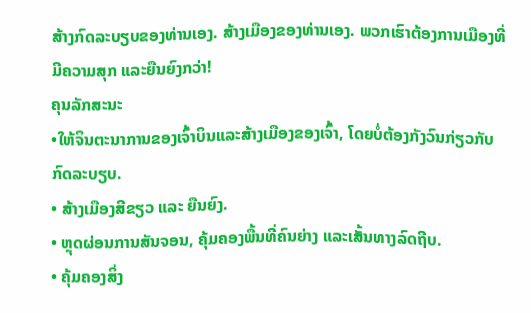ສ້າງກົດລະບຽບຂອງທ່ານເອງ. ສ້າງເມືອງຂອງທ່ານເອງ. ພວກເຮົາຕ້ອງການເມືອງທີ່ມີຄວາມສຸກ ແລະຍືນຍົງກວ່າ!
ຄຸນລັກສະນະ
•ໃຫ້ຈິນຕະນາການຂອງເຈົ້າບິນແລະສ້າງເມືອງຂອງເຈົ້າ, ໂດຍບໍ່ຕ້ອງກັງວົນກ່ຽວກັບກົດລະບຽບ.
• ສ້າງເມືອງສີຂຽວ ແລະ ຍືນຍົງ.
• ຫຼຸດຜ່ອນການສັນຈອນ, ຄຸ້ມຄອງພື້ນທີ່ຄົນຍ່າງ ແລະເສັ້ນທາງລົດຖີບ.
• ຄຸ້ມຄອງສິ່ງ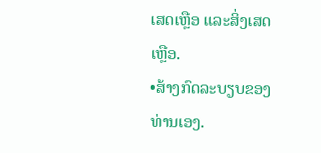ເສດເຫຼືອ ແລະສິ່ງເສດເຫຼືອ.
•ສ້າງກົດລະບຽບຂອງທ່ານເອງ.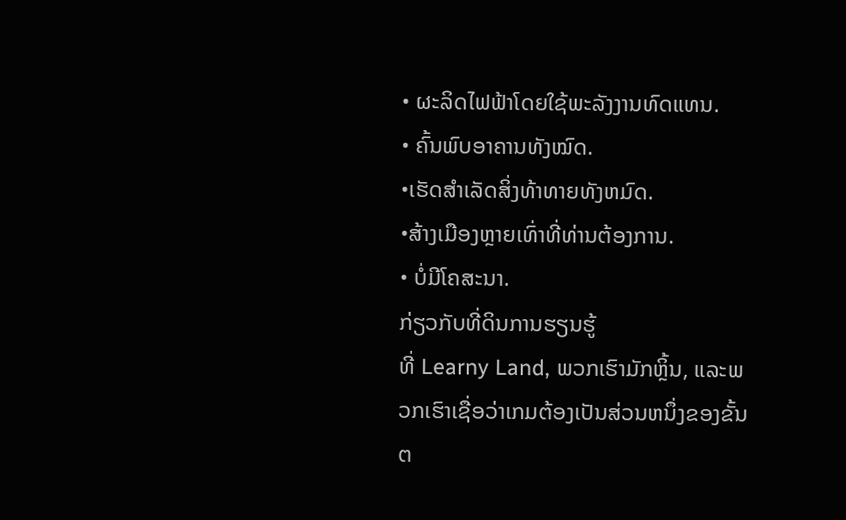• ຜະລິດໄຟຟ້າໂດຍໃຊ້ພະລັງງານທົດແທນ.
• ຄົ້ນພົບອາຄານທັງໝົດ.
•ເຮັດສໍາເລັດສິ່ງທ້າທາຍທັງຫມົດ.
•ສ້າງເມືອງຫຼາຍເທົ່າທີ່ທ່ານຕ້ອງການ.
• ບໍ່ມີໂຄສະນາ.
ກ່ຽວກັບທີ່ດິນການຮຽນຮູ້
ທີ່ Learny Land, ພວກເຮົາມັກຫຼິ້ນ, ແລະພວກເຮົາເຊື່ອວ່າເກມຕ້ອງເປັນສ່ວນຫນຶ່ງຂອງຂັ້ນຕ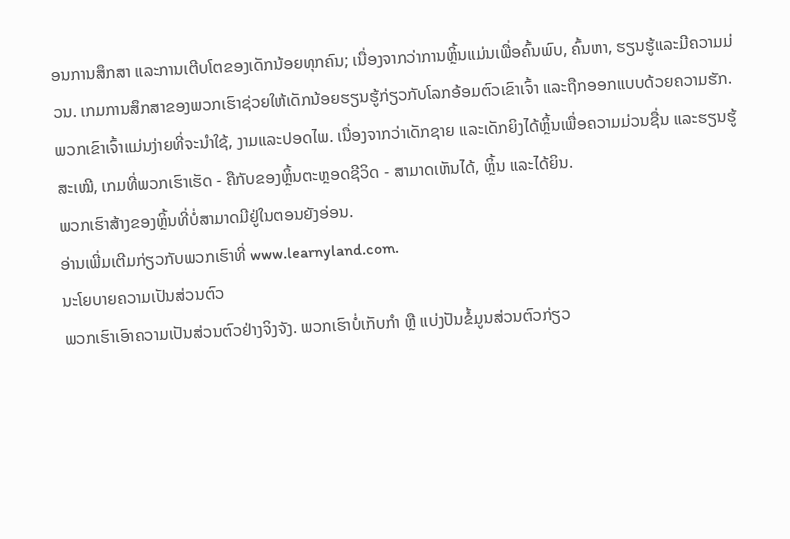ອນການສຶກສາ ແລະການເຕີບໂຕຂອງເດັກນ້ອຍທຸກຄົນ; ເນື່ອງຈາກວ່າການຫຼິ້ນແມ່ນເພື່ອຄົ້ນພົບ, ຄົ້ນຫາ, ຮຽນຮູ້ແລະມີຄວາມມ່ວນ. ເກມການສຶກສາຂອງພວກເຮົາຊ່ວຍໃຫ້ເດັກນ້ອຍຮຽນຮູ້ກ່ຽວກັບໂລກອ້ອມຕົວເຂົາເຈົ້າ ແລະຖືກອອກແບບດ້ວຍຄວາມຮັກ. ພວກເຂົາເຈົ້າແມ່ນງ່າຍທີ່ຈະນໍາໃຊ້, ງາມແລະປອດໄພ. ເນື່ອງຈາກວ່າເດັກຊາຍ ແລະເດັກຍິງໄດ້ຫຼິ້ນເພື່ອຄວາມມ່ວນຊື່ນ ແລະຮຽນຮູ້ສະເໝີ, ເກມທີ່ພວກເຮົາເຮັດ - ຄືກັບຂອງຫຼິ້ນຕະຫຼອດຊີວິດ - ສາມາດເຫັນໄດ້, ຫຼິ້ນ ແລະໄດ້ຍິນ.
ພວກເຮົາສ້າງຂອງຫຼິ້ນທີ່ບໍ່ສາມາດມີຢູ່ໃນຕອນຍັງອ່ອນ.
ອ່ານເພີ່ມເຕີມກ່ຽວກັບພວກເຮົາທີ່ www.learnyland.com.
ນະໂຍບາຍຄວາມເປັນສ່ວນຕົວ
ພວກເຮົາເອົາຄວາມເປັນສ່ວນຕົວຢ່າງຈິງຈັງ. ພວກເຮົາບໍ່ເກັບກຳ ຫຼື ແບ່ງປັນຂໍ້ມູນສ່ວນຕົວກ່ຽວ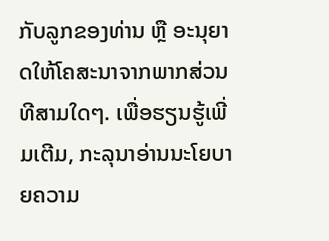ກັບລູກຂອງທ່ານ ຫຼື ອະນຸຍາດໃຫ້ໂຄສະນາຈາກພາກສ່ວນທີສາມໃດໆ. ເພື່ອຮຽນຮູ້ເພີ່ມເຕີມ, ກະລຸນາອ່ານນະໂຍບາຍຄວາມ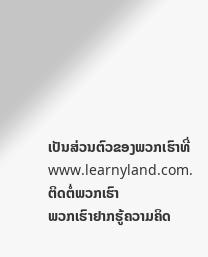ເປັນສ່ວນຕົວຂອງພວກເຮົາທີ່ www.learnyland.com.
ຕິດຕໍ່ພວກເຮົາ
ພວກເຮົາຢາກຮູ້ຄວາມຄິດ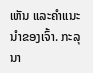ເຫັນ ແລະຄຳແນະນຳຂອງເຈົ້າ. ກະລຸນາ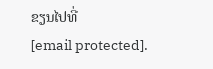ຂຽນໄປທີ່
[email protected].